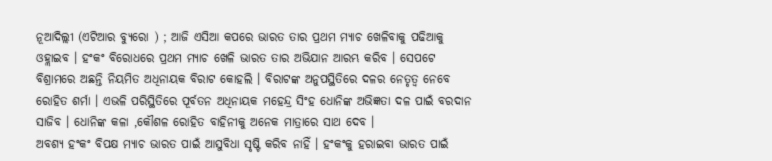ନୂଆଦିଲ୍ଲୀ (ଏଟିଆର ବ୍ୟୁରୋ ) ; ଆଜି ଏସିଆ କପରେ ଭାରତ ତାର ପ୍ରଥମ ମ୍ୟାଚ ଖେଳିବାକୁ ପଢିଆକୁ ଓହ୍ଲାଇବ । ହଂକଂ ବିରୋଧରେ ପ୍ରଥମ ମ୍ୟାଚ ଖେଳି ଭାରତ ତାର ଅଭିଯାନ ଆରମ୍ଭ କରିବ । ସେପଟେ ବିଶ୍ରାମରେ ଅଛନ୍ତି ନିୟମିତ ଅଧିନାୟକ ବିରାଟ କୋହଲି । ବିରାଟଙ୍କ ଅନୁପସ୍ଥିତିରେ ଦଳର ନେତୃତ୍ୱ ନେବେ ରୋହିତ ଶର୍ମା । ଏଭଳି ପରିସ୍ଥିତିରେ ପୂର୍ବତନ ଅଧିନାୟକ ମହେନ୍ଦ୍ର ସିଂହ ଧୋନିଙ୍କ ଅଭିଜ୍ଞତା ଦଳ ପାଇଁ ବରଦାନ ସାଜିବ । ଧୋନିଙ୍କ କଳା ,କୌଶଳ ରୋହିତ ବାହିନୀକୁ ଅନେକ ମାତ୍ରାରେ ସାଥ ଦେବ ।
ଅବଶ୍ୟ ହଂକଂ ବିପକ୍ଷ ମ୍ୟାଚ ଭାରତ ପାଇଁ ଆସୁବିଧା ସୃଷ୍ଟି କରିବ ନାହିଁ । ହଂକଂକୁ ହରାଇବା ଭାରତ ପାଇଁ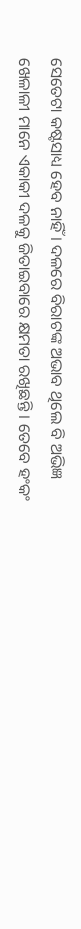ସେତେଟା କଷ୍ଟସାଧ୍ୟ ହେବ ନାହିଁ । ଦଳରେ ବିରାଟଙ୍କ ଅଭାବ ଥିଲେ ବି ଅଭିଜ୍ଞ ଖେଳାଳୀ ମାନେ ଏକାକୀ ଦଳକୁ ଜିତାଇବାରେ କ୍ଷମତା ରଖିଛନ୍ତି । ତେବେ ହଂକଂ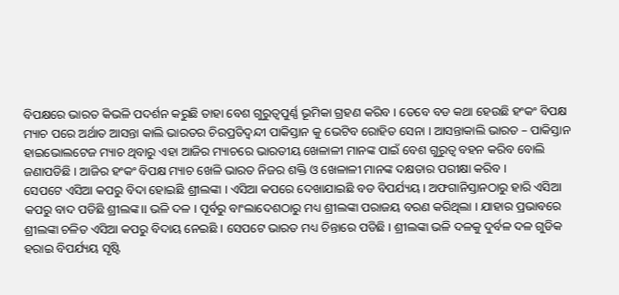ବିପକ୍ଷରେ ଭାରତ କିଭଳି ପଦର୍ଶନ କରୁଛି ତାହା ବେଶ ଗୁରୁତ୍ୱପୁର୍ଣ୍ଣ ଭୂମିକା ଗ୍ରହଣ କରିବ । ତେବେ ବଡ କଥା ହେଉଛି ହଂକଂ ବିପକ୍ଷ ମ୍ୟାଚ ପରେ ଅର୍ଥାତ ଆସନ୍ତା କାଲି ଭାରତର ଚିରପ୍ରତିଦ୍ୱନ୍ଦୀ ପାକିସ୍ତାନ କୁ ଭେଟିବ ରୋହିତ ସେନା । ଆସନ୍ତାକାଲି ଭାରତ – ପାକିସ୍ତାନ ହାଇଭୋଲଟେଜ ମ୍ୟାଚ ଥିବାରୁ ଏହା ଆଜିର ମ୍ୟାଚରେ ଭାରତୀୟ ଖେଳାଳୀ ମାନଙ୍କ ପାଇଁ ବେଶ ଗୁରୁତ୍ୱ ବହନ କରିବ ବୋଲି ଜଣାପଡିଛି । ଆଜିର ହଂକଂ ବିପକ୍ଷ ମ୍ୟାଚ ଖେଳି ଭାରତ ନିଜର ଶକ୍ତି ଓ ଖେଳାଳୀ ମାନଙ୍କ ଦକ୍ଷତାର ପରୀକ୍ଷା କରିବ ।
ସେପଟେ ଏସିଆ କପରୁ ବିଦା ହୋଇଛି ଶ୍ରୀଲଙ୍କା । ଏସିଆ କପରେ ଦେଖାଯାଇଛି ବଡ ବିପର୍ଯ୍ୟୟ । ଅଫଗାନିସ୍ତାନଠାରୁ ହାରି ଏସିଆ କପରୁ ବାଦ ପଡିଛି ଶ୍ରୀଲଙ୍କ।। ଭଳି ଦଳ । ପୂର୍ବରୁ ବାଂଲାଦେଶଠାରୁ ମଧ୍ୟ ଶ୍ରୀଲଙ୍କା ପରାଜୟ ବରଣ କରିଥିଲା । ଯାହାର ପ୍ରଭାବରେ ଶ୍ରୀଲଙ୍କା ଚଳିତ ଏସିଆ କପରୁ ବିଦାୟ ନେଇଛି । ସେପଟେ ଭାରତ ମଧ୍ୟ ଚିନ୍ତାରେ ପଡିଛି । ଶ୍ରୀଲଙ୍କା ଭଳି ଦଳକୁ ଦୁର୍ବଳ ଦଳ ଗୁଡିକ ହରାଇ ବିପର୍ଯ୍ୟୟ ସୃଷ୍ଟି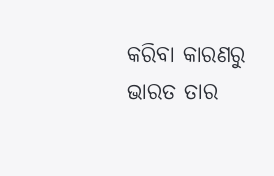କରିବା କାରଣରୁ ଭାରତ ତାର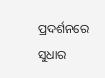ପ୍ରଦର୍ଶନରେ ସୁଧାର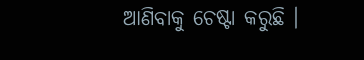ଆଣିବାକୁ ଚେଷ୍ଟା କରୁଛି ।